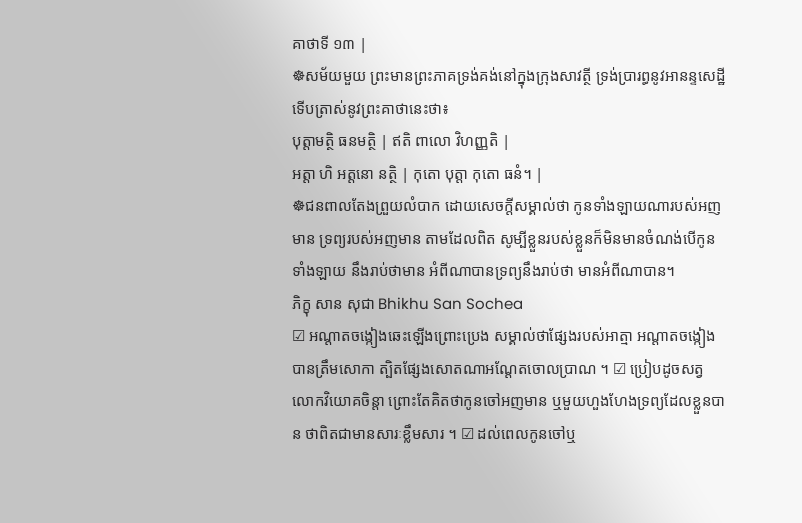គាថាទី ១៣ |
☸សម័យមួយ ព្រះមានព្រះភាគទ្រង់គង់នៅក្នុងក្រុងសាវត្ថី ទ្រង់ប្រារព្ធនូវអានន្ទសេដ្ឋី ទើបត្រាស់នូវព្រះគាថានេះថា៖
បុត្តាមត្ថិ ធនមត្ថិ | ឥតិ ពាលោ វិហញ្ញតិ |
អត្តា ហិ អត្តនោ នត្ថិ | កុតោ បុត្តា កុតោ ធនំ។ |
☸ជនពាលតែងព្រួយលំបាក ដោយសេចក្តីសម្គាល់ថា កូនទាំងឡាយណារបស់អញមាន ទ្រព្យរបស់អញមាន តាមដែលពិត សូម្បីខ្លួនរបស់ខ្លួនក៏មិនមានចំណង់បើកូនទាំងឡាយ នឹងរាប់ថាមាន អំពីណាបានទ្រព្យនឹងរាប់ថា មានអំពីណាបាន។
ភិក្ខុ សាន សុជា Bhikhu San Sochea
☑ អណ្តាតចង្កៀងឆេះឡើងព្រោះប្រេង សម្គាល់ថាផ្សែងរបស់អាត្មា អណ្តាតចង្កៀងបានត្រឹមសោកា ត្បិតផ្សែងសោតណាអណ្តែតចោលប្រាណ ។ ☑ ប្រៀបដូចសត្វលោកវិយោគចិន្តា ព្រោះតែគិតថាកូនចៅអញមាន ឬមួយហួងហែងទ្រព្យដែលខ្លួនបាន ថាពិតជាមានសារៈខ្លឹមសារ ។ ☑ ដល់ពេលកូនចៅឬ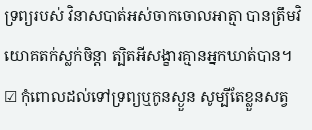ទ្រព្យរបស់ វិនាសបាត់អស់ចាកចោលអាត្មា បានត្រឹមវិយោគតក់ស្លក់ចិន្តា ត្បិតអីសង្ខារគ្មានអ្នកឃាត់បាន។ ☑ កុំពោលដល់ទៅទ្រព្យឬកូនស្ងួន សូម្បីតែខ្លួនសត្វ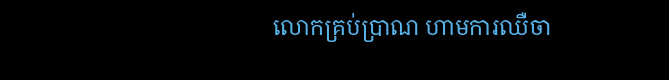លោកគ្រប់ប្រាណ ហាមការឈឺចា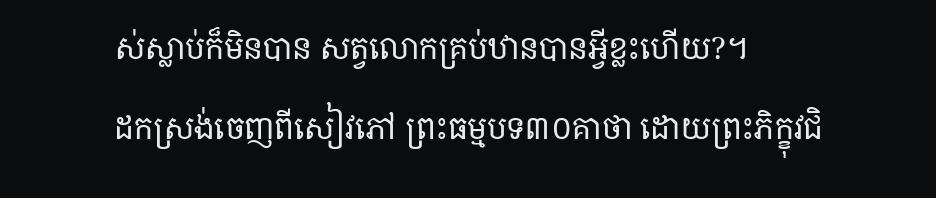ស់ស្លាប់ក៏មិនបាន សត្វលោកគ្រប់ឋានបានអ្វីខ្លះហើយ?។
ដកស្រង់ចេញពីសៀវភៅ ព្រះធម្មបទ៣០គាថា ដោយព្រះភិក្ខុវជិ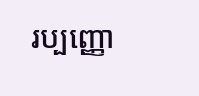រប្បញ្ញោ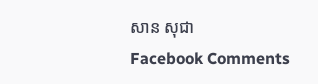សាន សុជា
Facebook Comments